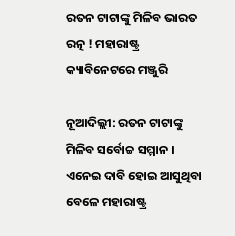ରତନ ଟାଟାଙ୍କୁ ମିଳିବ ଭାରତ ରତ୍ନ ! ମହାରାଷ୍ଟ୍ର କ୍ୟାବିନେଟରେ ମଞ୍ଜୁରି

ନୂଆଦିଲ୍ଲୀ: ରତନ ଟାଟାଙ୍କୁ ମିଳିବ ସର୍ବୋଚ୍ଚ ସମ୍ମାନ । ଏନେଇ ଦାବି ହୋଇ ଆସୁଥିବା ବେଳେ ମହାରାଷ୍ଟ୍ର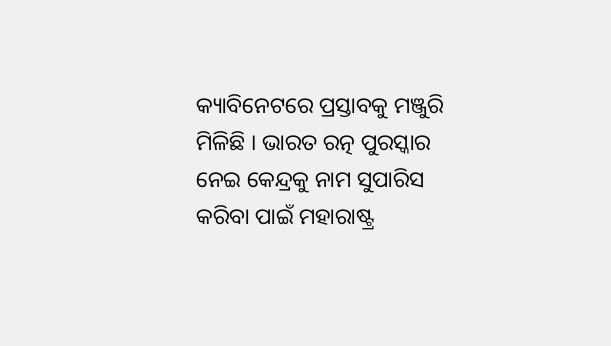କ୍ୟାବିନେଟରେ ପ୍ରସ୍ତାବକୁ ମଞ୍ଜୁରି ମିଳିଛି । ଭାରତ ରତ୍ନ ପୁରସ୍କାର ନେଇ କେନ୍ଦ୍ରକୁ ନାମ ସୁପାରିସ କରିବା ପାଇଁ ମହାରାଷ୍ଟ୍ର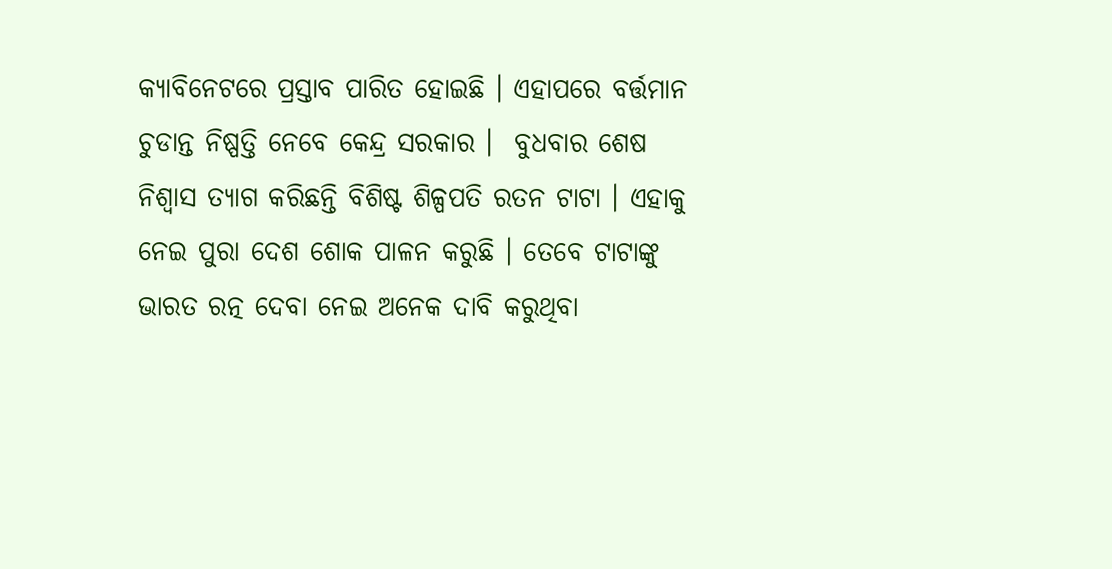କ୍ୟାବିନେଟରେ ପ୍ରସ୍ତାବ ପାରିତ ହୋଇଛି । ଏହାପରେ ବର୍ତ୍ତମାନ ଚୁଡାନ୍ତ ନିଷ୍ପତ୍ତି ନେବେ କେନ୍ଦ୍ର ସରକାର ।  ବୁଧବାର ଶେଷ ନିଶ୍ବାସ ତ୍ୟାଗ କରିଛନ୍ତି ବିଶିଷ୍ଟ ଶିଳ୍ପପତି ରତନ ଟାଟା । ଏହାକୁ ନେଇ ପୁରା ଦେଶ ଶୋକ ପାଳନ କରୁଛି । ତେବେ ଟାଟାଙ୍କୁ ଭାରତ ରତ୍ନ ଦେବା ନେଇ ଅନେକ ଦାବି କରୁଥିବା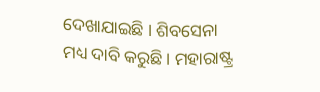ଦେଖାଯାଇଛି । ଶିବସେନା ମଧ୍ୟ ଦାବି କରୁଛି । ମହାରାଷ୍ଟ୍ର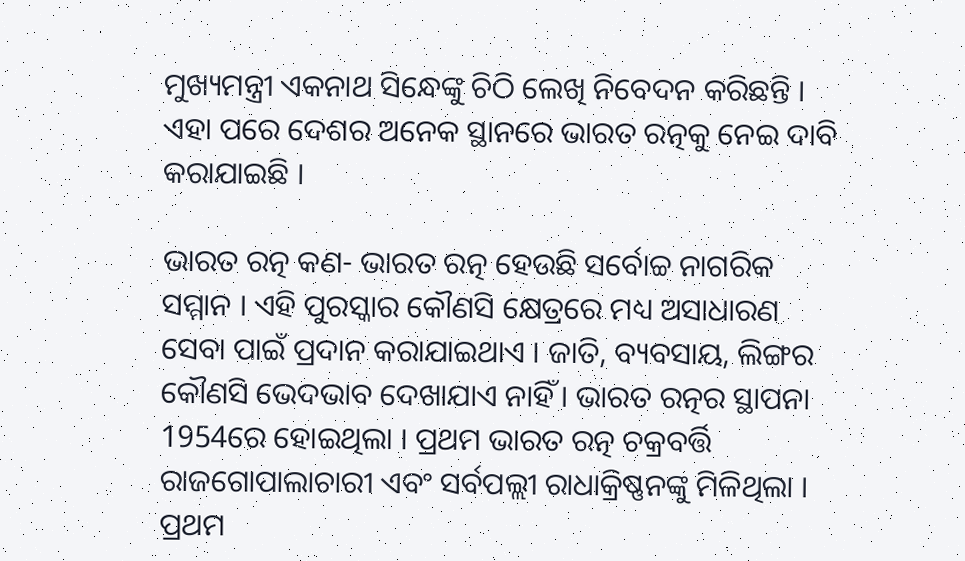ମୁଖ୍ୟମନ୍ତ୍ରୀ ଏକନାଥ ସିନ୍ଧେଙ୍କୁ ଚିଠି ଲେଖି ନିବେଦନ କରିଛନ୍ତି । ଏହା ପରେ ଦେଶର ଅନେକ ସ୍ଥାନରେ ଭାରତ ରତ୍ନକୁ ନେଇ ଦାବି କରାଯାଇଛି ।

ଭାରତ ରତ୍ନ କଣ- ଭାରତ ରତ୍ନ ହେଉଛି ସର୍ବୋଚ୍ଚ ନାଗରିକ ସମ୍ମାନ । ଏହି ପୁରସ୍କାର କୌଣସି କ୍ଷେତ୍ରରେ ମଧ୍ୟ ଅସାଧାରଣ ସେବା ପାଇଁ ପ୍ରଦାନ କରାଯାଇଥାଏ । ଜାତି, ବ୍ୟବସାୟ, ଲିଙ୍ଗର କୌଣସି ଭେଦଭାବ ଦେଖାଯାଏ ନାହିଁ । ଭାରତ ରତ୍ନର ସ୍ଥାପନା 1954ରେ ହୋଇଥିଲା । ପ୍ରଥମ ଭାରତ ରତ୍ନ ଚକ୍ରବର୍ତ୍ତି ରାଜଗୋପାଲାଚାରୀ ଏବଂ ସର୍ବପଲ୍ଲୀ ରାଧାକ୍ରିଷ୍ଣନଙ୍କୁ ମିଳିଥିଲା । ପ୍ରଥମ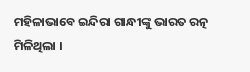ମହିଳାଭାବେ ଇନ୍ଦିରା ଗାନ୍ଧୀଙ୍କୁ ଭାରତ ରତ୍ନ ମିଳିଥିଲା ।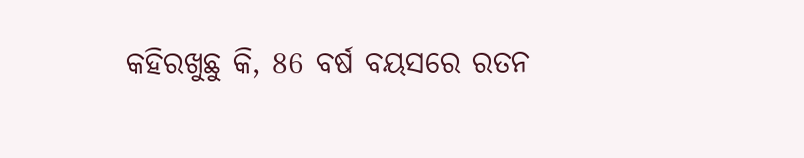କହିରଖୁଛୁ କି, 86 ବର୍ଷ ବୟସରେ ରତନ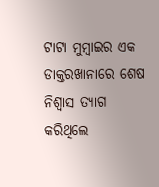ଟାଟା ମୁମ୍ବାଇର ଏକ ଡାକ୍ତରଖାନାରେ ଶେଷ ନିଶ୍ବାସ ତ୍ୟାଗ କରିଥିଲେ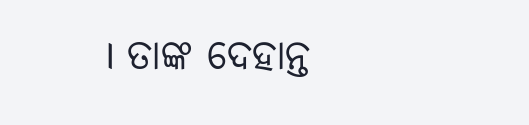। ତାଙ୍କ ଦେହାନ୍ତ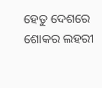ହେତୁ ଦେଶରେ ଶୋକର ଲହରୀ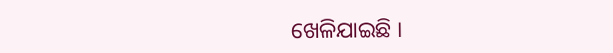ଖେଳିଯାଇଛି ।